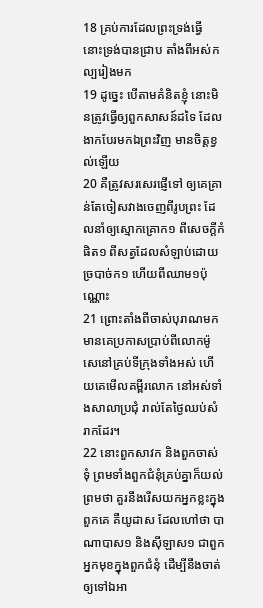18 គ្រប់ការដែលព្រះទ្រង់ធ្វើ នោះទ្រង់បានជ្រាប តាំងពីអស់កល្បរៀងមក
19 ដូច្នេះ បើតាមគំនិតខ្ញុំ នោះមិនត្រូវធ្វើឲ្យពួកសាសន៍ដទៃ ដែលងាកបែរមកឯព្រះវិញ មានចិត្តខ្វល់ឡើយ
20 គឺត្រូវសរសេរផ្ញើទៅ ឲ្យគេគ្រាន់តែចៀសវាងចេញពីរូបព្រះ ដែលនាំឲ្យស្មោកគ្រោក១ ពីសេចក្ដីកំផិត១ ពីសត្វដែលសំឡាប់ដោយច្របាច់ក១ ហើយពីឈាម១ប៉ុណ្ណោះ
21 ព្រោះតាំងពីចាស់បុរាណមក មានគេប្រកាសប្រាប់ពីលោកម៉ូសេនៅគ្រប់ទីក្រុងទាំងអស់ ហើយគេមើលគម្ពីរលោក នៅអស់ទាំងសាលាប្រជុំ រាល់តែថ្ងៃឈប់សំរាកដែរ។
22 នោះពួកសាវក និងពួកចាស់ទុំ ព្រមទាំងពួកជំនុំគ្រប់គ្នាក៏យល់ព្រមថា គួរនឹងរើសយកអ្នកខ្លះក្នុងពួកគេ គឺយូដាស ដែលហៅថា បាណាបាស១ និងស៊ីឡាស១ ជាពួកអ្នកមុខក្នុងពួកជំនុំ ដើម្បីនឹងចាត់ឲ្យទៅឯអា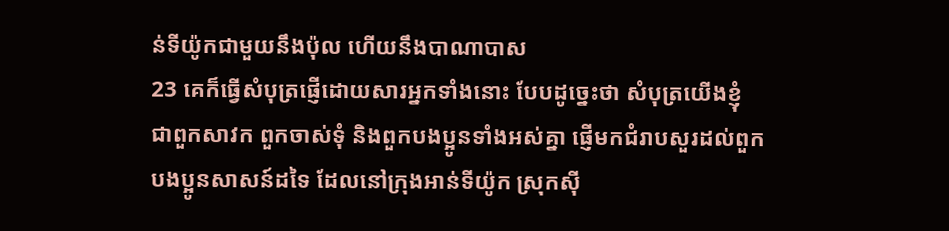ន់ទីយ៉ូកជាមួយនឹងប៉ុល ហើយនឹងបាណាបាស
23 គេក៏ធ្វើសំបុត្រផ្ញើដោយសារអ្នកទាំងនោះ បែបដូច្នេះថា សំបុត្រយើងខ្ញុំ ជាពួកសាវក ពួកចាស់ទុំ និងពួកបងប្អូនទាំងអស់គ្នា ផ្ញើមកជំរាបសួរដល់ពួកបងប្អូនសាសន៍ដទៃ ដែលនៅក្រុងអាន់ទីយ៉ូក ស្រុកស៊ី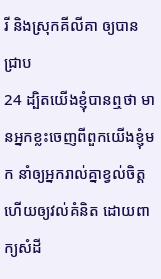រី និងស្រុកគីលីគា ឲ្យបានជ្រាប
24 ដ្បិតយើងខ្ញុំបានឮថា មានអ្នកខ្លះចេញពីពួកយើងខ្ញុំមក នាំឲ្យអ្នករាល់គ្នាខ្វល់ចិត្ត ហើយឲ្យវល់គំនិត ដោយពាក្យសំដី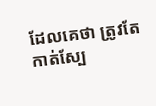ដែលគេថា ត្រូវតែកាត់ស្បែ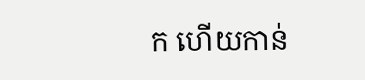ក ហើយកាន់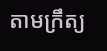តាមក្រឹត្យ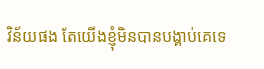វិន័យផង តែយើងខ្ញុំមិនបានបង្គាប់គេទេ